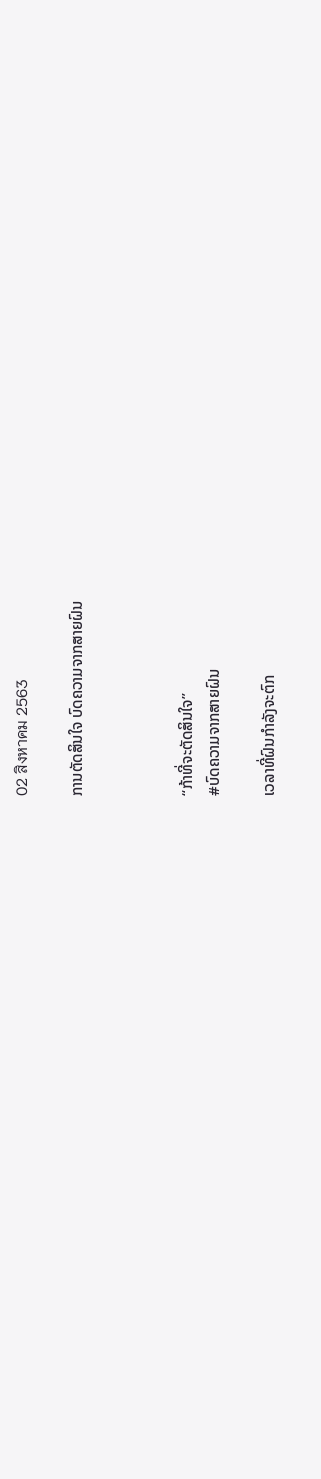02 สิงหาคม 2563

ການຕັດສິນໃຈ ບົດຄວາມຈາກສາຍຝົນ



“ກ້າທີ່ຈະຕັດສິນໃຈ”
#ບົດຄວາມຈາກສາຍຝົນ

ເວລາທີ່ຝົນກຳລັງຈະຕົກ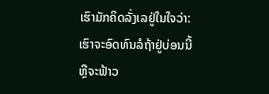ເຮົາມັກຄິດລັ່ງເລຢູ່ໃນໃຈວ່າ:
ເຮົາຈະອົດທົນລໍຖ້າຢູ່ບ່ອນນີ້
ຫຼືຈະຟ້າວ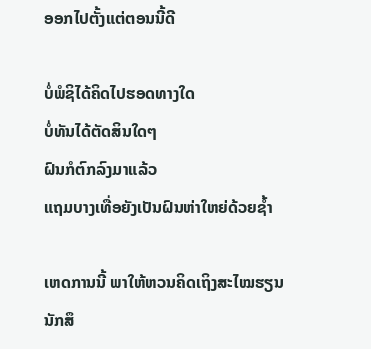ອອກໄປຕັ້ງແຕ່ຕອນນີ້ດີ

ບໍ່ພໍຊິໄດ້ຄິດໄປຮອດທາງໃດ
ບໍ່ທັນໄດ້ຕັດສິນໃດໆ
ຝົນກໍຕົກລົງມາແລ້ວ
ແຖມບາງເທື່ອຍັງເປັນຝົນຫ່າໃຫຍ່ດ້ວຍຊ້ຳ

ເຫດການນີ້ ພາໃຫ້ຫວນຄິດເຖິງສະໄໝຮຽນ
ນັກສຶ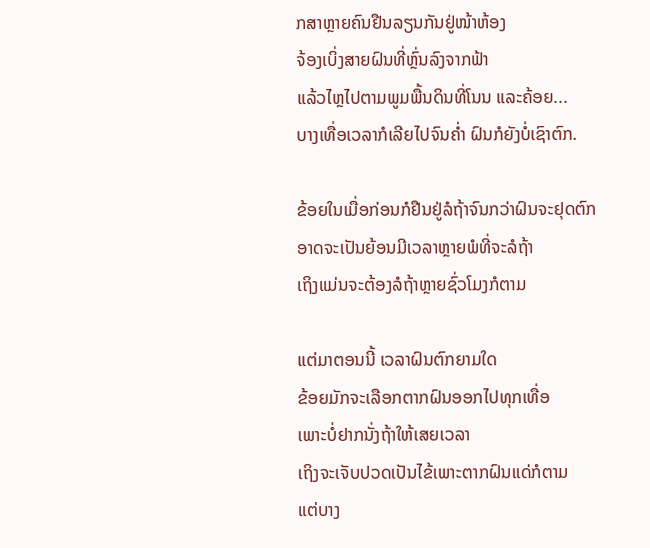ກສາຫຼາຍຄົນຢືນລຽນກັນຢູ່ໜ້າຫ້ອງ
ຈ້ອງເບິ່ງສາຍຝົນທີ່ຫຼົ່ນລົງຈາກຟ້າ
ແລ້ວໄຫຼໄປຕາມພູມພື້ນດິນທີ່ໂນນ ແລະຄ້ອຍ...
ບາງເທື່ອເວລາກໍເລີຍໄປຈົນຄ່ຳ ຝົນກໍຍັງບໍ່ເຊົາຕົກ.

ຂ້ອຍໃນເມື່ອກ່ອນກໍຢືນຢູ່ລໍຖ້າຈົນກວ່າຝົນຈະຢຸດຕົກ
ອາດຈະເປັນຍ້ອນມີເວລາຫຼາຍພໍທີ່ຈະລໍຖ້າ
ເຖິງແມ່ນຈະຕ້ອງລໍຖ້າຫຼາຍຊົ່ວໂມງກໍຕາມ

ແຕ່ມາຕອນນີ້ ເວລາຝົນຕົກຍາມໃດ
ຂ້ອຍມັກຈະເລືອກຕາກຝົນອອກໄປທຸກເທື່ອ
ເພາະບໍ່ຢາກນັ່ງຖ້າໃຫ້ເສຍເວລາ
ເຖິງຈະເຈັບປວດເປັນໄຂ້ເພາະຕາກຝົນແດ່ກໍຕາມ
ແຕ່ບາງ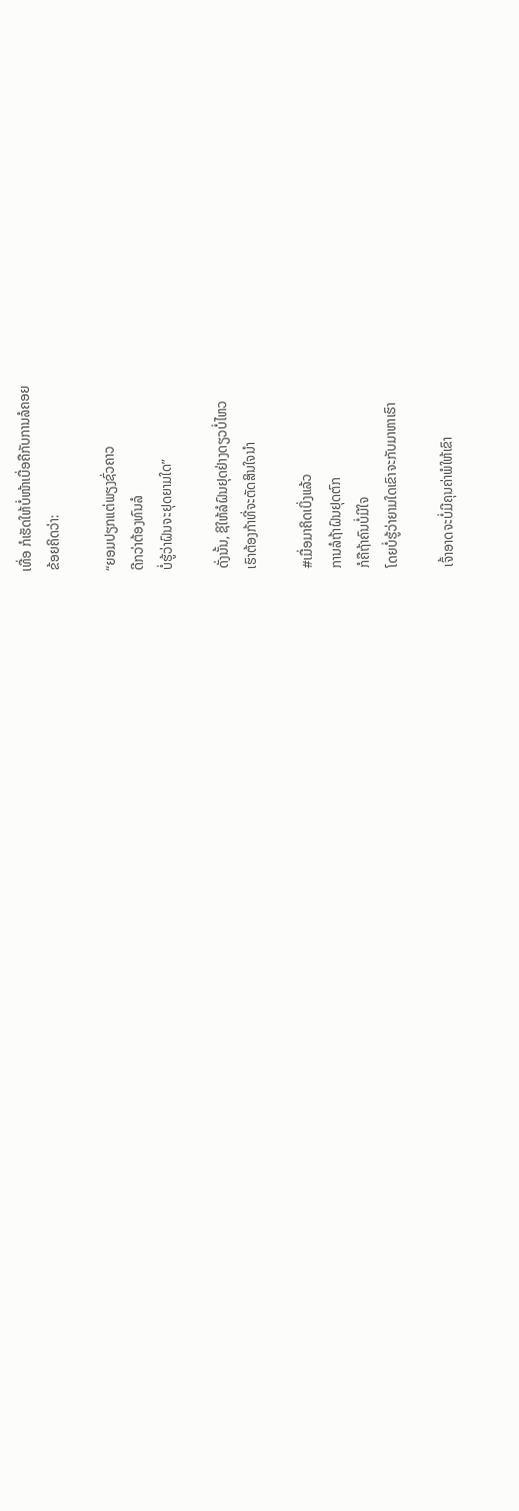ເທື່ອ ກໍເຮັດໃຫ້ບໍ່ໜ້າເບື່ອຄືກັບການລໍຄອຍ
ຂ້ອຍຄິດວ່າ:

“ຍອມປຽກແຕ່ພຽງຊົ່ວຄາວ
ດີກວ່າຕ້ອງທົນລໍ
ບໍ່ຮູ້ວ່າຝົນຈະຢຸດຍາມໃດ”

ດັ່ງນັ້ນ, ຊິໃຫ້ລໍຝົນຢຸດຢ່າງດຽວບໍ່ໄຫວ
ເຮົາຕ້ອງກ້າທີ່ຈະຕັດສິນໃຈນຳ

#ເມື່ອມາຄິດເບິ່ງແລ້ວ
ການລໍຖ້າຝົນຢຸດຕົກ
ກໍຄືຖ້າຄົນບໍ່ມີໃຈ
ໂດຍບໍ່ຮູ້ວ່າຍາມໃດເຂົາຈະກັບມາຫາເຮົາ

ເຈົ້າອາດຈະບໍ່ມີຄຸນຄ່າພໍໃຫ້ເຂົາ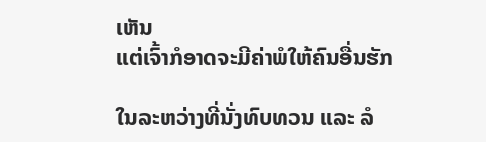ເຫັນ
ແຕ່ເຈົ້າກໍອາດຈະມີຄ່າພໍໃຫ້ຄົນອື່ນຮັກ

ໃນລະຫວ່າງທີ່ນັ່ງທົບທວນ ແລະ ລໍ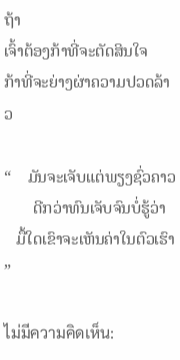ຖ້າ
ເຈົ້າຕ້ອງກ້າທີ່ຈະຕັດສິນໃຈ
ກ້າທີ່ຈະຍ່າງຜ່າຄວາມປວດລ້າວ

“    ມັນຈະເຈັບແຕ່ພຽງຊົ່ວຄາວ
       ດີກວ່າທົນເຈັບຈົນບໍ່ຮູ້ວ່າ
   ມື້ໃດເຂົາຈະເຫັນຄ່າໃນຕົວເຮົາ  ”

ไม่มีความคิดเห็น: